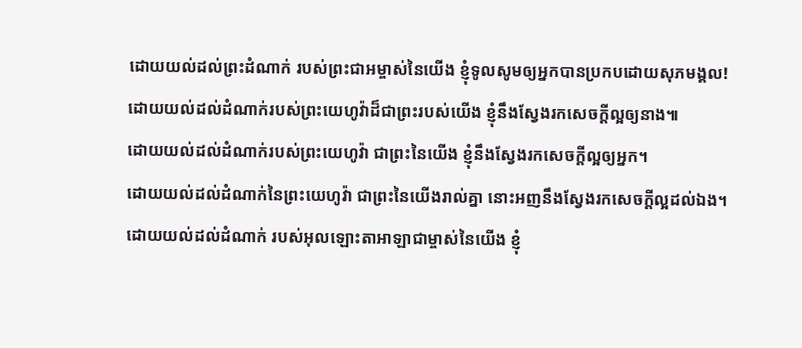ដោយយល់ដល់ព្រះដំណាក់ របស់ព្រះជាអម្ចាស់នៃយើង ខ្ញុំទូលសូមឲ្យអ្នកបានប្រកបដោយសុភមង្គល!
ដោយយល់ដល់ដំណាក់របស់ព្រះយេហូវ៉ាដ៏ជាព្រះរបស់យើង ខ្ញុំនឹងស្វែងរកសេចក្ដីល្អឲ្យនាង៕
ដោយយល់ដល់ដំណាក់របស់ព្រះយេហូវ៉ា ជាព្រះនៃយើង ខ្ញុំនឹងស្វែងរកសេចក្ដីល្អឲ្យអ្នក។
ដោយយល់ដល់ដំណាក់នៃព្រះយេហូវ៉ា ជាព្រះនៃយើងរាល់គ្នា នោះអញនឹងស្វែងរកសេចក្ដីល្អដល់ឯង។
ដោយយល់ដល់ដំណាក់ របស់អុលឡោះតាអាឡាជាម្ចាស់នៃយើង ខ្ញុំ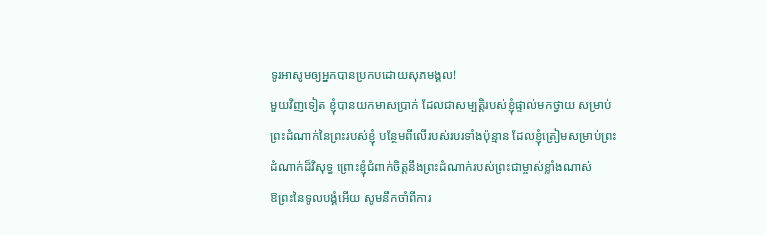ទូរអាសូមឲ្យអ្នកបានប្រកបដោយសុភមង្គល!
មួយវិញទៀត ខ្ញុំបានយកមាសប្រាក់ ដែលជាសម្បត្តិរបស់ខ្ញុំផ្ទាល់មកថ្វាយ សម្រាប់ព្រះដំណាក់នៃព្រះរបស់ខ្ញុំ បន្ថែមពីលើរបស់របរទាំងប៉ុន្មាន ដែលខ្ញុំត្រៀមសម្រាប់ព្រះដំណាក់ដ៏វិសុទ្ធ ព្រោះខ្ញុំជំពាក់ចិត្តនឹងព្រះដំណាក់របស់ព្រះជាម្ចាស់ខ្លាំងណាស់
ឱព្រះនៃទូលបង្គំអើយ សូមនឹកចាំពីការ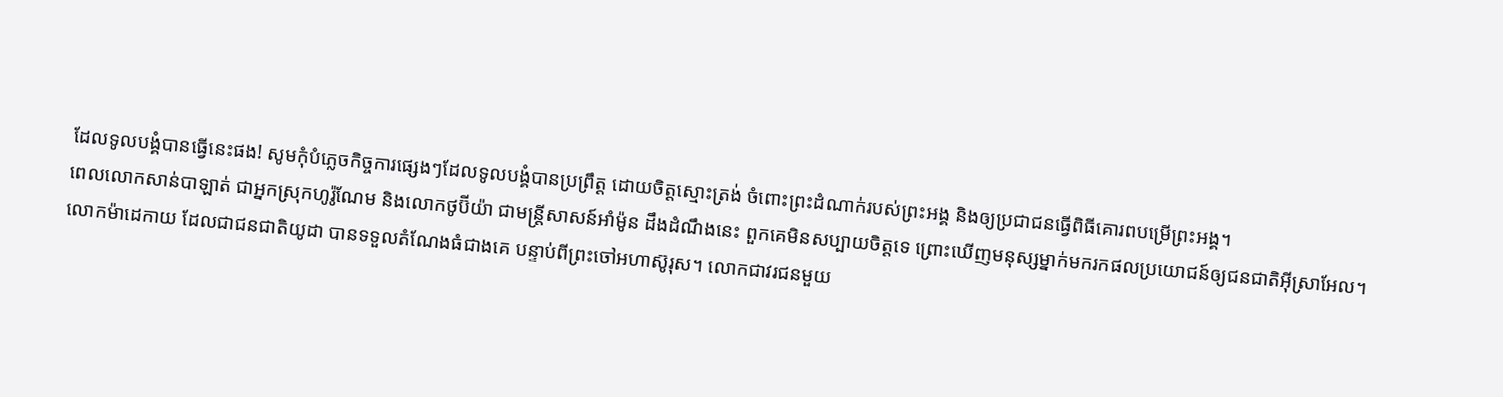ដែលទូលបង្គំបានធ្វើនេះផង! សូមកុំបំភ្លេចកិច្ចការផ្សេងៗដែលទូលបង្គំបានប្រព្រឹត្ត ដោយចិត្តស្មោះត្រង់ ចំពោះព្រះដំណាក់របស់ព្រះអង្គ និងឲ្យប្រជាជនធ្វើពិធីគោរពបម្រើព្រះអង្គ។
ពេលលោកសាន់បាឡាត់ ជាអ្នកស្រុកហូរ៉ូណែម និងលោកថូប៊ីយ៉ា ជាមន្ត្រីសាសន៍អាំម៉ូន ដឹងដំណឹងនេះ ពួកគេមិនសប្បាយចិត្តទេ ព្រោះឃើញមនុស្សម្នាក់មករកផលប្រយោជន៍ឲ្យជនជាតិអ៊ីស្រាអែល។
លោកម៉ាដេកាយ ដែលជាជនជាតិយូដា បានទទួលតំណែងធំជាងគេ បន្ទាប់ពីព្រះចៅអហាស៊ូរុស។ លោកជាវរជនមួយ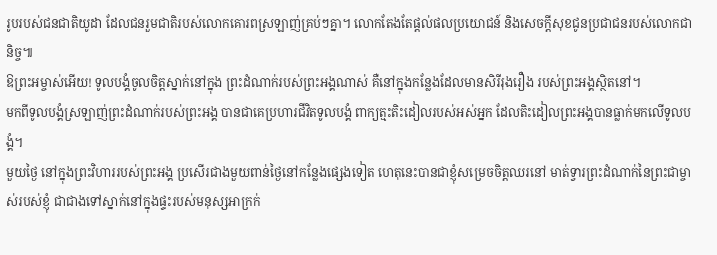រូបរបស់ជនជាតិយូដា ដែលជនរួមជាតិរបស់លោកគោរពស្រឡាញ់គ្រប់ៗគ្នា។ លោកតែងតែផ្ដល់ផលប្រយោជន៍ និងសេចក្ដីសុខជូនប្រជាជនរបស់លោកជានិច្ច៕
ឱព្រះអម្ចាស់អើយ! ទូលបង្គំចូលចិត្តស្នាក់នៅក្នុង ព្រះដំណាក់របស់ព្រះអង្គណាស់ គឺនៅក្នុងកន្លែងដែលមានសិរីរុងរឿង របស់ព្រះអង្គស្ថិតនៅ។
មកពីទូលបង្គំស្រឡាញ់ព្រះដំណាក់របស់ព្រះអង្គ បានជាគេប្រហារជីវិតទូលបង្គំ ពាក្យត្មះតិះដៀលរបស់អស់អ្នក ដែលតិះដៀលព្រះអង្គបានធ្លាក់មកលើទូលបង្គំ។
មួយថ្ងៃ នៅក្នុងព្រះវិហាររបស់ព្រះអង្គ ប្រសើរជាងមួយពាន់ថ្ងៃនៅកន្លែងផ្សេងទៀត ហេតុនេះបានជាខ្ញុំសម្រេចចិត្តឈរនៅ មាត់ទ្វារព្រះដំណាក់នៃព្រះជាម្ចាស់របស់ខ្ញុំ ជាជាងទៅស្នាក់នៅក្នុងផ្ទះរបស់មនុស្សអាក្រក់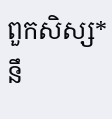ពួកសិស្ស*នឹ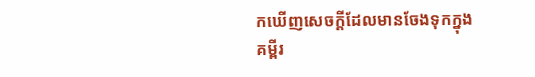កឃើញសេចក្ដីដែលមានចែងទុកក្នុងគម្ពីរ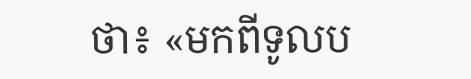ថា៖ «មកពីទូលប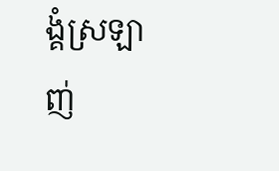ង្គំស្រឡាញ់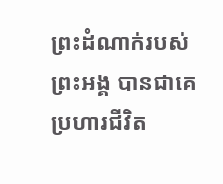ព្រះដំណាក់របស់ព្រះអង្គ បានជាគេប្រហារជីវិត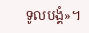ទូលបង្គំ»។